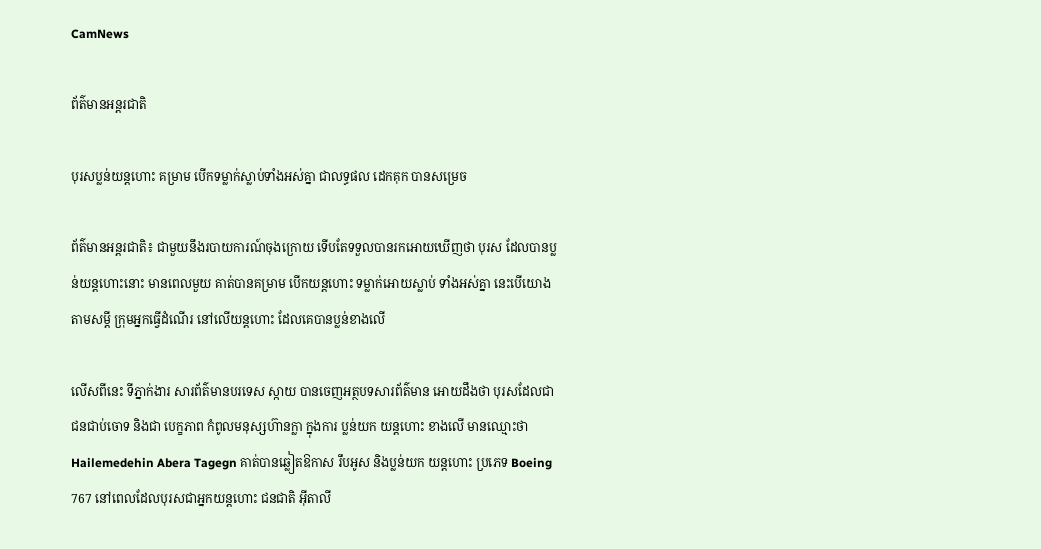CamNews

ព័ត៌មានអន្តរជាតិ

បុរសប្លន់យន្តហោះ គម្រាម បើកទម្លាក់ស្លាប់ទាំងអស់គ្នា ជាលទ្ធផល ដេកគុក បានសម្រេច

ព័ត៌មានអន្តរជាតិ៖ ជាមួយនឹងរបាយការណ៍ចុងក្រោយ ទើបតែទទួលបានរកអោយឃើញថា បុរស ដែលបានប្លន់យន្តហោះនោះ មានពេលមួយ គាត់បានគម្រាម បើកយន្តហោះ ទម្លាក់អោយស្លាប់ ទាំងអស់គ្នា នេះបើយោងតាមសម្តី ក្រុមអ្នកធ្វើដំណើរ នៅលើយន្តហោះ ដែលគេបានប្លន់ខាងលើ

លើសពីនេះ ទីភ្នាក់ងារ សារព័ត៌មានបរទេស ស្កាយ បានចេញអត្ថបទសារព័ត៌មាន អោយដឹងថា បុរសដែលជាជនជាប់ចោទ និងជា បេក្ខភាព កំពូលមនុស្សហ៊ានក្លា ក្នុងការ ប្លន់យក យន្តហោះ ខាងលើ មានឈ្មោះថា Hailemedehin Abera Tagegn គាត់បានឆ្លៀតឱកាស រឹបអូស និងប្លន់យក យន្តហោះ ប្រភេទ Boeing 767 នៅពេលដែលបុរសជាអ្នកយន្តហោះ ជនជាតិ អ៊ីតាលី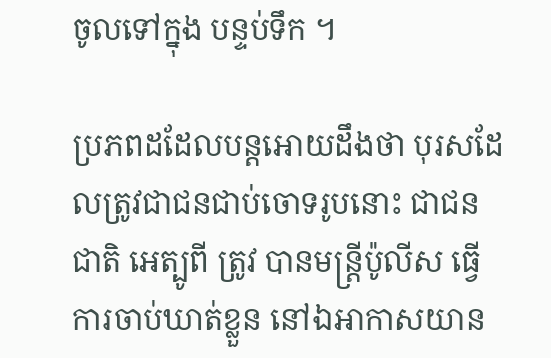ចូលទៅក្នុង បន្ទប់ទឹក ។

ប្រភពដដែលបន្តអោយដឹងថា បុរសដែលត្រូវជាជនជាប់ចោទរូបនោះ ជាជនជាតិ អេត្បូពី ត្រូវ បានមន្រ្តីប៉ូលីស ធ្វើការចាប់ឃាត់ខ្លួន នៅឯអាកាសយាន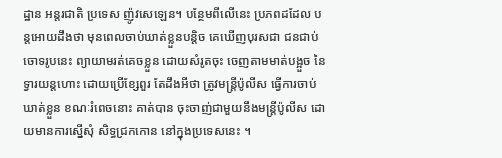ដ្ឋាន អន្តរជាតិ ប្រទេស ញ៉ូវសេឡេន។ បន្ថែមពីលើនេះ ប្រភពដដែល បន្តអោយដឹងថា មុនពេលចាប់ឃាត់ខ្លួនបន្តិច គេឃើញបុរសជា ជនជាប់ចោទរូបនេះ ព្យាយាមរត់គេចខ្លួន ដោយសំរូតចុះ ចេញតាមមាត់បង្អួច នៃទ្វារយន្តហោះ ដោយប្រើខ្សែពួរ តែដឹងអីថា ត្រូវមន្រ្តីប៉ូលីស ធ្វើការចាប់ឃាត់ខ្លួន ខណៈរំពេចនោះ គាត់បាន ចុះចាញ់ជាមួយនឹងមន្រ្តីប៉ូលីស ដោយមានការស្នើសុំ សិទ្ធជ្រកកោន នៅក្នុងប្រទេសនេះ ។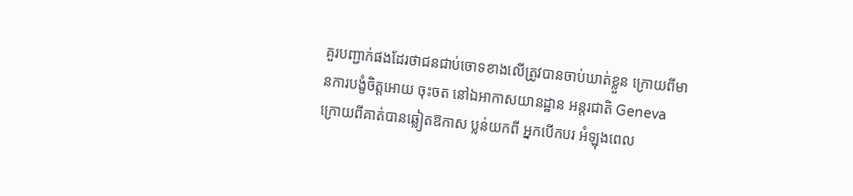គួរបញ្ជាក់ផងដែរថាជនជាប់ចោទខាងលើត្រូវបានចាប់ឃាត់ខ្លួន ក្រោយពីមានការបង្ខំចិត្តអោយ ចុះចត នៅឯអាកាសយានដ្ឋាន អន្តរជាតិ Geneva ក្រោយពីគាត់បានឆ្លៀតឱកាស ប្លន់យកពី អ្នកបើកបរ អំឡុងពេល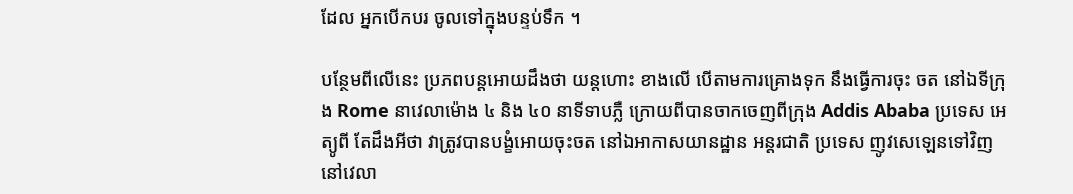ដែល អ្នកបើកបរ ចូលទៅក្នុងបន្ទប់ទឹក ។

បន្ថែមពីលើនេះ ប្រភពបន្តអោយដឹងថា យន្តហោះ ខាងលើ បើតាមការគ្រោងទុក នឹងធ្វើការចុះ ចត នៅឯទីក្រុង Rome នាវេលាម៉ោង ៤ និង ៤០ នាទីទាបភ្លឺ ក្រោយពីបានចាកចេញពីក្រុង Addis Ababa ប្រទេស អេត្យូពី តែដឹងអីថា វាត្រូវបានបង្ខំអោយចុះចត នៅឯអាកាសយានដ្ឋាន អន្តរជាតិ ប្រទេស ញូវសេឡេនទៅវិញ នៅវេលា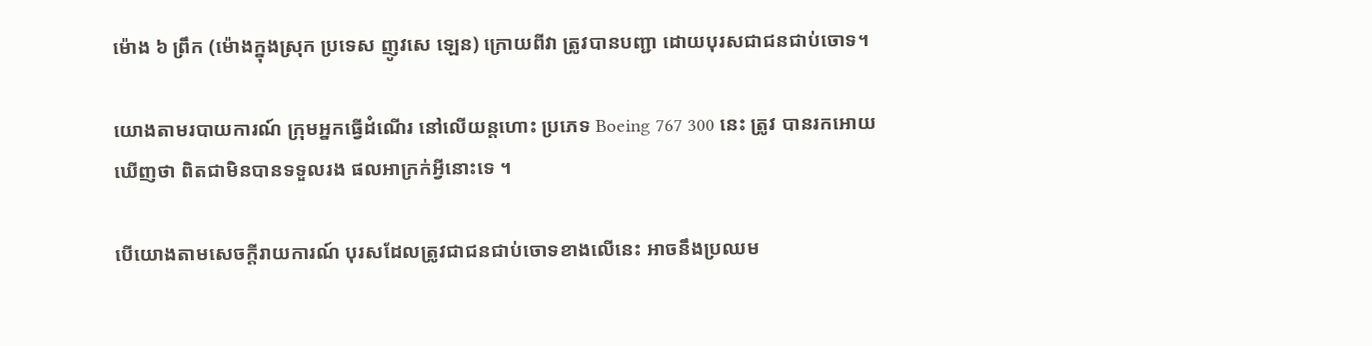ម៉ោង ៦ ព្រឹក (ម៉ោងក្នុងស្រុក ប្រទេស ញូវសេ ឡេន) ក្រោយពីវា ត្រូវបានបញ្ជា ដោយបុរសជាជនជាប់ចោទ។

យោងតាមរបាយការណ៍ ក្រុមអ្នកធ្វើដំណើរ នៅលើយន្តហោះ ប្រភេទ Boeing 767 300 នេះ ត្រូវ បានរកអោយឃើញថា ពិតជាមិនបានទទួលរង ផលអាក្រក់អ្វីនោះទេ ។

បើយោងតាមសេចក្តីរាយការណ៍ បុរសដែលត្រូវជាជនជាប់ចោទខាងលើនេះ អាចនឹងប្រឈម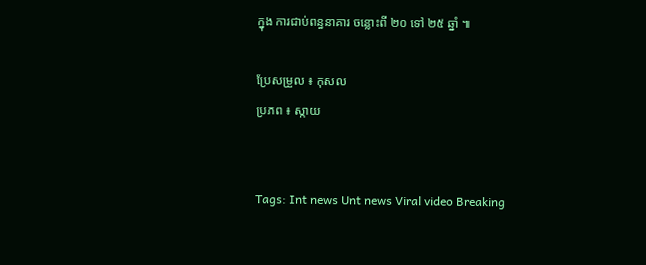ក្នុង ការជាប់ពន្ធនាគារ ចន្លោះពី ២០ ទៅ ២៥ ឆ្នាំ ៕

ប្រែសម្រួល ៖ កុសល
ប្រភព ៖ ស្កាយ


Tags: Int news Unt news Viral video Breaking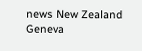news New Zealand Geneva